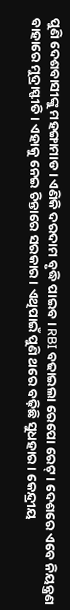ପୁଣି ଦେଶବାସୀଙ୍କୁ ମହଙ୍ଗାମାଡ । ଏଣିକି ଦରଦାମ ବୃଦ୍ଧି ପାଇବ । RBI ବଢାଇଲା ରେପୋ ରେଟ୍ । ଦେଶରେ ଏବେ ନିୟନ୍ତ୍ରଣ ବାହାରେ ମୁଦ୍ରାସ୍ଫୀତି। ଏହାକୁ ନେଇ ଚିନ୍ତାରେ ସରକାର। ଏଥିପାଇଁ ପୁଣି ଥରେ ବଢ଼ିଛି ସୁଧହାର। କେନ୍ଦ୍ରୀୟ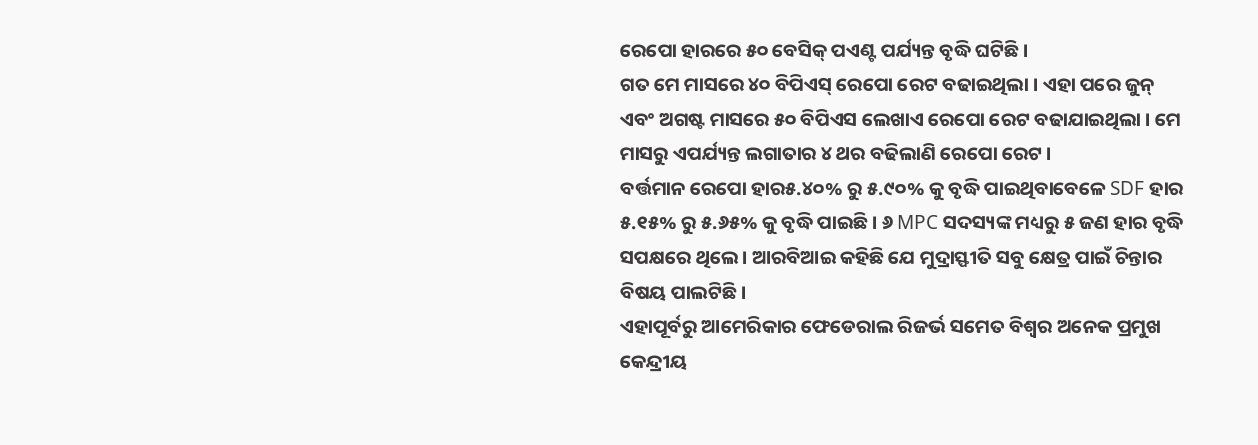ରେପୋ ହାରରେ ୫୦ ବେସିକ୍ ପଏଣ୍ଟ ପର୍ଯ୍ୟନ୍ତ ବୃଦ୍ଧି ଘଟିଛି।
ଗତ ମେ ମାସରେ ୪୦ ବିପିଏସ୍ ରେପୋ ରେଟ ବଢାଇଥିଲା । ଏହା ପରେ ଜୁନ୍ ଏବଂ ଅଗଷ୍ଟ ମାସରେ ୫୦ ବିପିଏସ ଲେଖାଏ ରେପୋ ରେଟ ବଢାଯାଇଥିଲା । ମେ ମାସରୁ ଏପର୍ଯ୍ୟନ୍ତ ଲଗାତାର ୪ ଥର ବଢିଲାଣି ରେପୋ ରେଟ ।
ବର୍ତ୍ତମାନ ରେପୋ ହାର୫.୪୦% ରୁ ୫.୯୦% କୁ ବୃଦ୍ଧି ପାଇଥିବାବେଳେ SDF ହାର ୫.୧୫% ରୁ ୫.୬୫% କୁ ବୃଦ୍ଧି ପାଇଛି । ୬ MPC ସଦସ୍ୟଙ୍କ ମଧ୍ୟରୁ ୫ ଜଣ ହାର ବୃଦ୍ଧି ସପକ୍ଷରେ ଥିଲେ। ଆରବିଆଇ କହିଛି ଯେ ମୁଦ୍ରାସ୍ଫୀତି ସବୁ କ୍ଷେତ୍ର ପାଇଁ ଚିନ୍ତାର ବିଷୟ ପାଲଟିଛି।
ଏହାପୂର୍ବରୁ ଆମେରିକାର ଫେଡେରାଲ ରିଜର୍ଭ ସମେତ ବିଶ୍ୱର ଅନେକ ପ୍ରମୁଖ କେନ୍ଦ୍ରୀୟ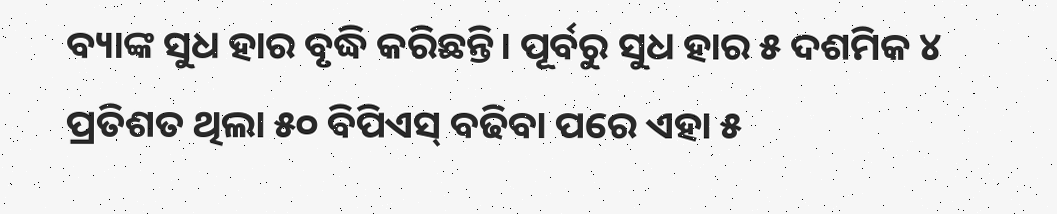ବ୍ୟାଙ୍କ ସୁଧ ହାର ବୃଦ୍ଧି କରିଛନ୍ତି। ପୂର୍ବରୁ ସୁଧ ହାର ୫ ଦଶମିକ ୪ ପ୍ରତିଶତ ଥିଲା ୫୦ ବିପିଏସ୍ ବଢିବା ପରେ ଏହା ୫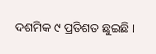ଦଶମିକ ୯ ପ୍ରତିଶତ ଛୁଇଛି ।